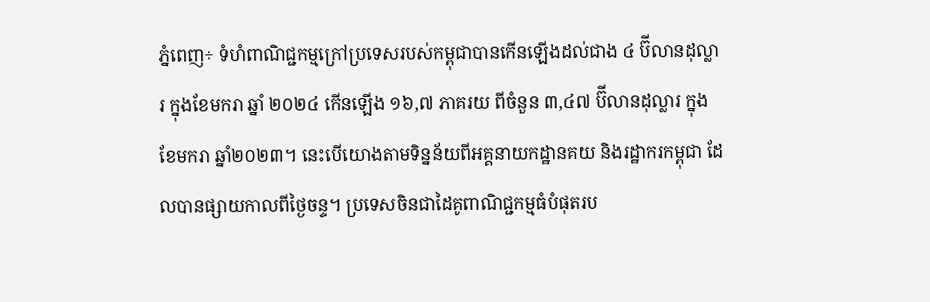ភ្នំពេញ÷ ទំហំពាណិជ្ជកម្មក្រៅប្រទេសរបស់កម្ពុជាបានកើនឡើងដល់ជាង ៤ ប៊ីលានដុល្លារ ក្នុងខែមករា ឆ្នាំ ២០២៤ កើនឡើង ១៦,៧ ភាគរយ ពីចំនួន ៣,៤៧ ប៊ីលានដុល្លារ ក្នុងខែមករា ឆ្នាំ២០២៣។ នេះបើយោងតាមទិន្នន័យពីអគ្គនាយកដ្ឋានគយ និងរដ្ឋាករកម្ពុជា ដែលបានផ្សាយកាលពីថ្ងៃចន្ទ។ ប្រទេសចិនជាដៃគូពាណិជ្ជកម្មធំបំផុតរប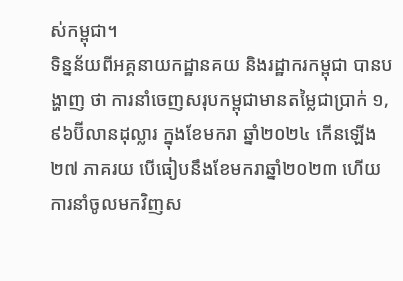ស់កម្ពុជា។
ទិន្នន័យពីអគ្គនាយកដ្ឋានគយ និងរដ្ឋាករកម្ពុជា បានបង្ហាញ ថា ការនាំចេញសរុបកម្ពុជាមានតម្លៃជាប្រាក់ ១,៩៦ប៊ីលានដុល្លារ ក្នុងខែមករា ឆ្នាំ២០២៤ កើនឡើង ២៧ ភាគរយ បើធៀបនឹងខែមករាឆ្នាំ២០២៣ ហើយ ការនាំចូលមកវិញស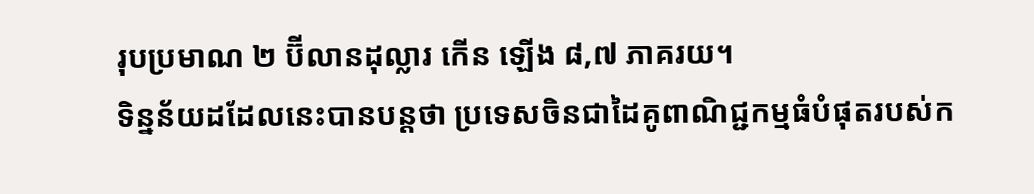រុបប្រមាណ ២ ប៊ីលានដុល្លារ កើន ឡើង ៨,៧ ភាគរយ។
ទិន្នន័យដដែលនេះបានបន្តថា ប្រទេសចិនជាដៃគូពាណិជ្ជកម្មធំបំផុតរបស់ក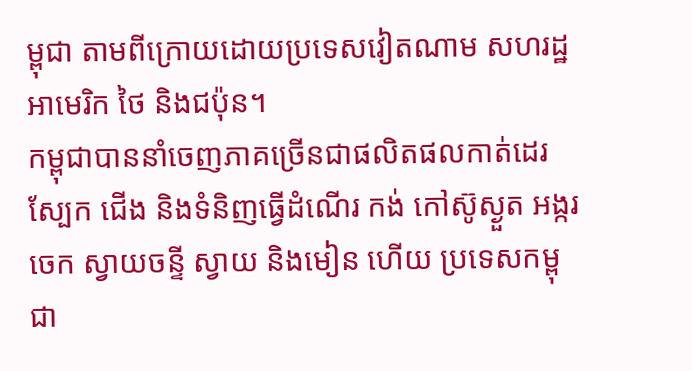ម្ពុជា តាមពីក្រោយដោយប្រទេសវៀតណាម សហរដ្ឋអាមេរិក ថៃ និងជប៉ុន។
កម្ពុជាបាននាំចេញភាគច្រើនជាផលិតផលកាត់ដេរ ស្បែក ជើង និងទំនិញធ្វើដំណើរ កង់ កៅស៊ូស្ងួត អង្ករ ចេក ស្វាយចន្ទី ស្វាយ និងមៀន ហើយ ប្រទេសកម្ពុជា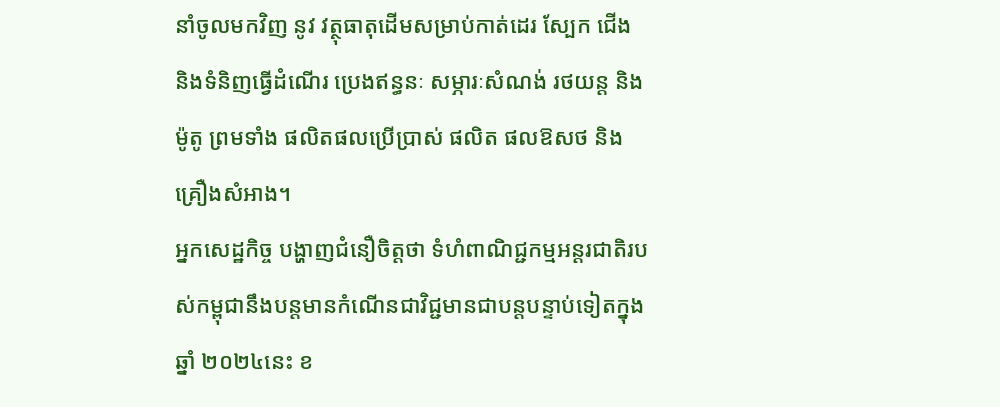នាំចូលមកវិញ នូវ វត្ថុធាតុដើមសម្រាប់កាត់ដេរ ស្បែក ជើង និងទំនិញធ្វើដំណើរ ប្រេងឥន្ធនៈ សម្ភារៈសំណង់ រថយន្ត និងម៉ូតូ ព្រមទាំង ផលិតផលប្រើប្រាស់ ផលិត ផលឱសថ និងគ្រឿងសំអាង។
អ្នកសេដ្ឋកិច្ច បង្ហាញជំនឿចិត្តថា ទំហំពាណិជ្ជកម្មអន្តរជាតិរបស់កម្ពុជានឹងបន្តមានកំណើនជាវិជ្ជមានជាបន្តបន្ទាប់ទៀតក្នុងឆ្នាំ ២០២៤នេះ ខ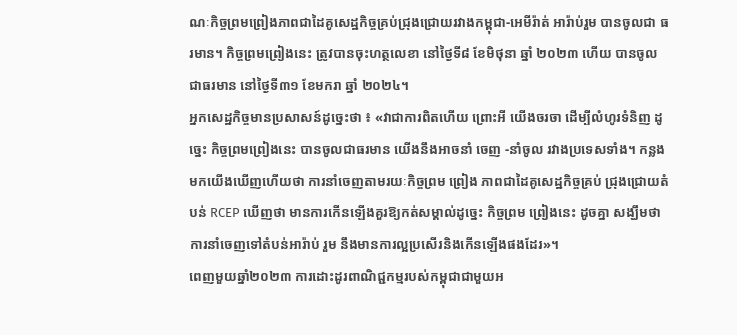ណៈកិច្ចព្រមព្រៀងភាពជាដៃគូសេដ្ឋកិច្ចគ្រប់ជ្រុងជ្រោយរវាងកម្ពុជា-អេមីរ៉ាត់ អារ៉ាប់រួម បានចូលជា ធរមាន។ កិច្ចព្រមព្រៀងនេះ ត្រូវបានចុះហត្ថលេខា នៅថ្ងៃទី៨ ខែមិថុនា ឆ្នាំ ២០២៣ ហើយ បានចូលជាធរមាន នៅថ្ងៃទី៣១ ខែមករា ឆ្នាំ ២០២៤។
អ្នកសេដ្ឋកិច្ចមានប្រសាសន៍ដូច្នេះថា ៖ «វាជាការពិតហើយ ព្រោះអី យើងចរចា ដើម្បីលំហូរទំនិញ ដូច្នេះ កិច្ចព្រមព្រៀងនេះ បានចូលជាធរមាន យើងនឹងអាចនាំ ចេញ -នាំចូល រវាងប្រទេសទាំង។ កន្លងមកយើងឃើញហើយថា ការនាំចេញតាមរយៈកិច្ចព្រម ព្រៀង ភាពជាដៃគូសេដ្ឋកិច្ចគ្រប់ ជ្រុងជ្រោយតំបន់ RCEP ឃើញថា មានការកើនឡើងគួរឱ្យកត់សម្គាល់ដូច្នេះ កិច្ចព្រម ព្រៀងនេះ ដូចគ្នា សង្ឃឹមថាការនាំចេញទៅតំបន់អារ៉ាប់ រួម នឹងមានការល្អប្រសើរនិងកើនឡើងផងដែរ»។
ពេញមួយឆ្នាំ២០២៣ ការដោះដូរពាណិជ្ជកម្មរបស់កម្ពុជាជាមួយអ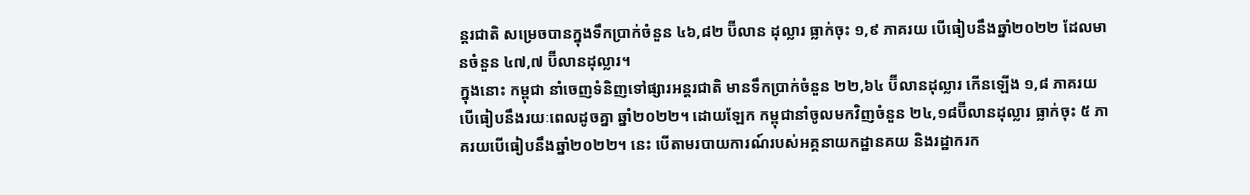ន្តរជាតិ សម្រេចបានក្នុងទឹកប្រាក់ចំនួន ៤៦,៨២ ប៊ីលាន ដុល្លារ ធ្លាក់ចុះ ១,៩ ភាគរយ បើធៀបនឹងឆ្នាំ២០២២ ដែលមានចំនួន ៤៧,៧ ប៊ីលានដុល្លារ។
ក្នុងនោះ កម្ពុជា នាំចេញទំនិញទៅផ្សារអន្តរជាតិ មានទឹកប្រាក់ចំនួន ២២,៦៤ ប៊ីលានដុល្លារ កើនឡើង ១,៨ ភាគរយ បើធៀបនឹងរយៈពេលដូចគ្នា ឆ្នាំ២០២២។ ដោយឡែក កម្ពុជានាំចូលមកវិញចំនួន ២៤,១៨ប៊ីលានដុល្លារ ធ្លាក់ចុះ ៥ ភាគរយបើធៀបនឹងឆ្នាំ២០២២។ នេះ បើតាមរបាយការណ៍របស់អគ្គនាយកដ្ឋានគយ និងរដ្ឋាករក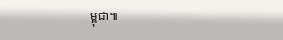ម្ពុជា៕